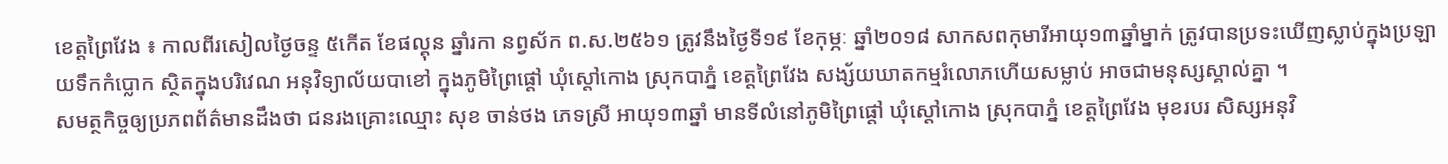ខេត្តព្រៃវែង ៖ កាលពីរសៀលថ្ងៃចន្ទ ៥កើត ខែផល្គុន ឆ្នាំរកា នព្វស័ក ព.ស.២៥៦១ ត្រូវនឹងថ្ងៃទី១៩ ខែកុម្ភៈ ឆ្នាំ២០១៨ សាកសពកុមារីអាយុ១៣ឆ្នាំម្នាក់ ត្រូវបានប្រទះឃើញស្លាប់ក្នុងប្រឡាយទឹកកំប្លោក ស្ថិតក្នុងបរិវេណ អនុវិទ្យាល័យបាខៅ ក្នុងភូមិព្រៃផ្តៅ ឃុំស្តៅកោង ស្រុកបាភ្នំ ខេត្តព្រៃវែង សង្ស័យឃាតកម្មរំលោភហើយសម្លាប់ អាចជាមនុស្សស្គាល់គ្នា ។
សមត្ថកិច្ចឲ្យប្រភពព័ត៌មានដឹងថា ជនរងគ្រោះឈ្មោះ សុខ ចាន់ថង ភេទស្រី អាយុ១៣ឆ្នាំ មានទីលំនៅភូមិព្រៃផ្តៅ ឃុំស្តៅកោង ស្រុកបាភ្នំ ខេត្តព្រៃវែង មុខរបរ សិស្សអនុវិ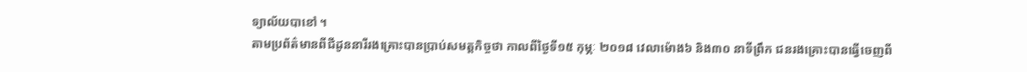ទ្យាល័យបាខៅ ។
តាមប្រព័ត៌មានពីជីដូននារីរងគ្រោះបានប្រាប់សមត្តកិច្ចថា កាលពីថ្ងៃទី១៥ កុម្ភៈ ២០១៨ វេលាម៉ោង៦ និង៣០ នាទីព្រឹក ជនរងគ្រោះបានធ្វើចេញពី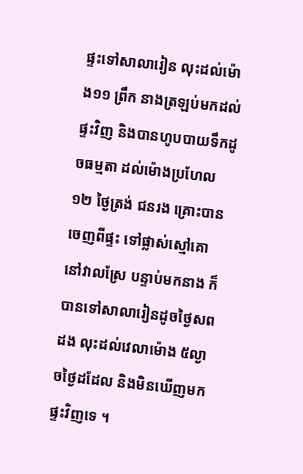ផ្ទះទៅសាលារៀន លុះដល់ម៉ោង១១ ព្រឹក នាងត្រឡប់មកដល់ផ្ទះវិញ និងបានហូបបាយទឹកដូចធម្មតា ដល់ម៉ោងប្រហែល១២ ថ្ងៃត្រង់ ជនរង គ្រោះបានចេញពីផ្ទះ ទៅផ្លាស់ស្មៅគោ នៅវាលស្រែ បន្ទាប់មកនាង ក៏បានទៅសាលារៀនដូចថ្ងៃសពដង លុះដល់វេលាម៉ោង ៥ល្ងាចថ្ងៃដដែល និងមិនឃើញមកផ្ទះវិញទេ ។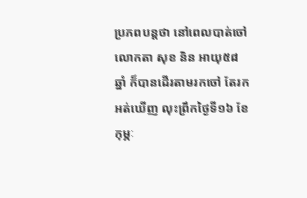ប្រភពបន្តថា នៅពេលបាត់ចៅ លោកតា សុខ និន អាយុ៥៨ឆ្នាំ ក៏បានដើរតាមរកចៅ តែរកអត់ឃើញ លុះព្រឹកថ្ងៃទី១៦ ខែកុម្ភៈ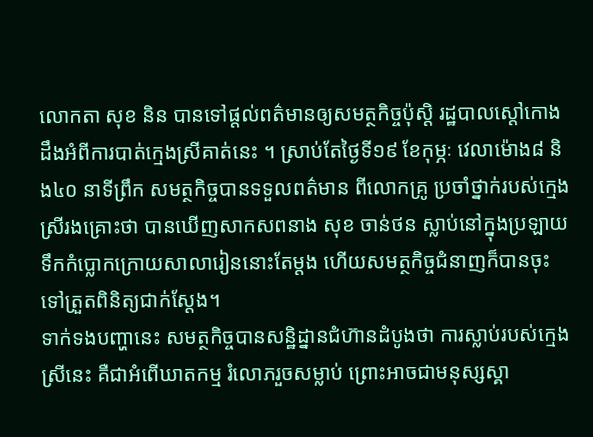លោកតា សុខ និន បានទៅផ្តល់ពត៌មានឲ្យសមត្ថកិច្ចប៉ុស្តិ រដ្ឋបាលស្តៅកោង ដឹងអំពីការបាត់ក្មេងស្រីគាត់នេះ ។ ស្រាប់តែថ្ងៃទី១៩ ខែកុម្ភៈ វេលាម៉ោង៨ និង៤០ នាទីព្រឹក សមត្ថកិច្ចបានទទួលពត៌មាន ពីលោកគ្រូ ប្រចាំថ្នាក់របស់ក្មេងស្រីរងគ្រោះថា បានឃើញសាកសពនាង សុខ ចាន់ថន ស្លាប់នៅក្នុងប្រឡាយទឹកកំប្លោកក្រោយសាលារៀននោះតែម្តង ហើយសមត្ថកិច្ចជំនាញក៏បានចុះទៅត្រួតពិនិត្យជាក់ស្តែង។
ទាក់ទងបញ្ហានេះ សមត្ថកិច្ចបានសន្ឋិដ្នានជំហ៊ានដំបូងថា ការស្លាប់របស់ក្មេងស្រីនេះ គឺជាអំពើឃាតកម្ម រំលោភរួចសម្លាប់ ព្រោះអាចជាមនុស្សស្គា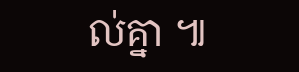ល់គ្នា ៕